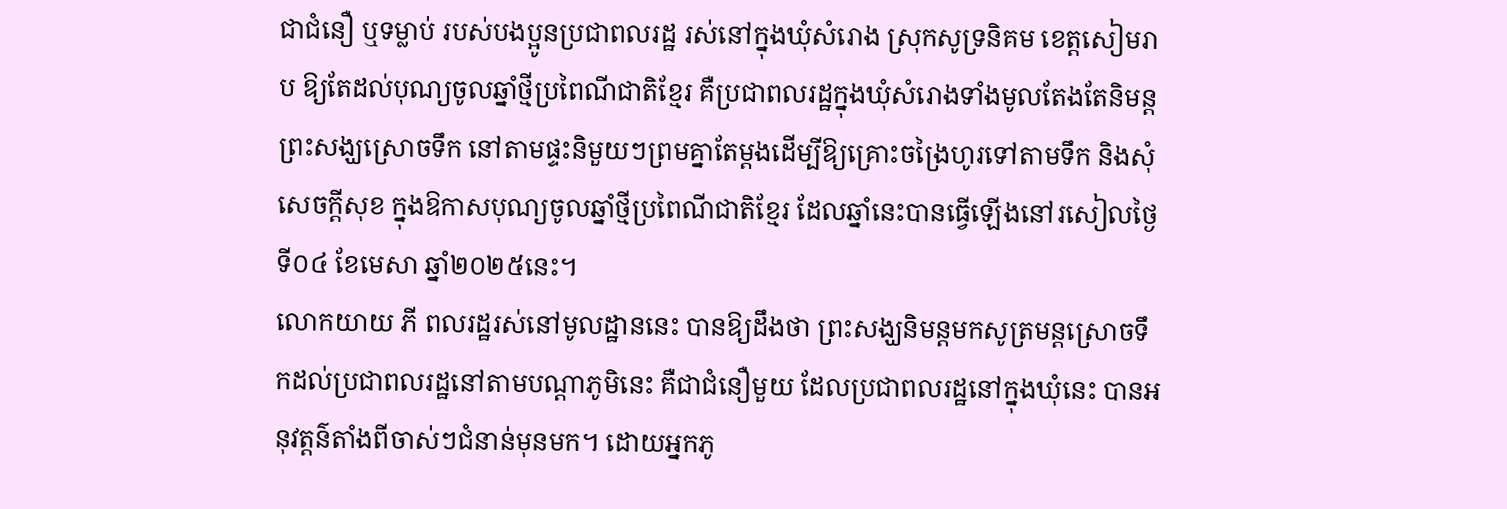ជាជំនឿ ឬទម្លាប់ របស់បងប្អូនប្រជាពលរដ្ឋ រស់នៅក្នុងឃុំសំរោង ស្រុកសូទ្រនិគម ខេត្តសៀមរាប ឱ្យតែដល់បុណ្យចូលឆ្នាំថ្មីប្រពៃណីជាតិខ្មែរ គឺប្រជាពលរដ្ឋក្នុងឃុំសំរោងទាំងមូលតែងតែនិមន្តព្រះសង្ឃស្រោចទឹក នៅតាមផ្ទះនិមួយៗព្រមគ្នាតែម្តងដើម្បីឱ្យគ្រោះចង្រៃហូរទៅតាមទឹក និងសុំសេចក្តីសុខ ក្នុងឱកាសបុណ្យចូលឆ្នាំថ្មីប្រពៃណីជាតិខ្មែរ ដែលឆ្នាំនេះបានធ្វើឡើងនៅរសៀលថ្ងៃទី០៤ ខែមេសា ឆ្នាំ២០២៥នេះ។
លោកយាយ ភី ពលរដ្ឋរស់នៅមូលដ្ឋាននេះ បានឱ្យដឹងថា ព្រះសង្ឃនិមន្តមកសូត្រមន្តស្រោចទឹកដល់ប្រជាពលរដ្ឋនៅតាមបណ្តាភូមិនេះ គឺជាជំនឿមួយ ដែលប្រជាពលរដ្ឋនៅក្នុងឃុំនេះ បានអនុវត្តន៌តាំងពីចាស់ៗជំនាន់មុនមក។ ដោយអ្នកភូ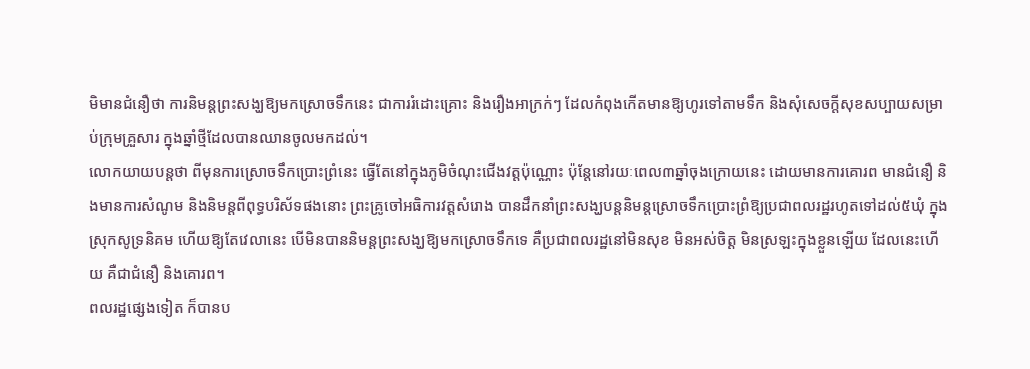មិមានជំនឿថា ការនិមន្តព្រះសង្ឃឱ្យមកស្រោចទឹកនេះ ជាការរំដោះគ្រោះ និងរឿងអាក្រក់ៗ ដែលកំពុងកើតមានឱ្យហូរទៅតាមទឹក និងសុំសេចក្តីសុខសប្បាយសម្រាប់ក្រុមគ្រួសារ ក្នុងឆ្នាំថ្មីដែលបានឈានចូលមកដល់។
លោកយាយបន្តថា ពីមុនការស្រោចទឹកប្រោះព្រំនេះ ធ្វើតែនៅក្នុងភូមិចំណុះជើងវត្តប៉ុណ្ណោះ ប៉ុន្តែនៅរយៈពេល៣ឆ្នាំចុងក្រោយនេះ ដោយមានការគោរព មានជំនឿ និងមានការសំណូម និងនិមន្តពីពុទ្ធបរិស័ទផងនោះ ព្រះគ្រូចៅអធិការវត្តសំរោង បានដឹកនាំព្រះសង្ឃបន្តនិមន្តស្រោចទឹកប្រោះព្រំឱ្យប្រជាពលរដ្ឋរហូតទៅដល់៥ឃុំ ក្នុងស្រុកសូទ្រនិគម ហើយឱ្យតែវេលានេះ បើមិនបាននិមន្តព្រះសង្ឃឱ្យមកស្រោចទឹកទេ គឺប្រជាពលរដ្ឋនៅមិនសុខ មិនអស់ចិត្ត មិនស្រឡះក្នុងខ្លួនឡើយ ដែលនេះហើយ គឺជាជំនឿ និងគោរព។
ពលរដ្ឋផ្សេងទៀត ក៏បានប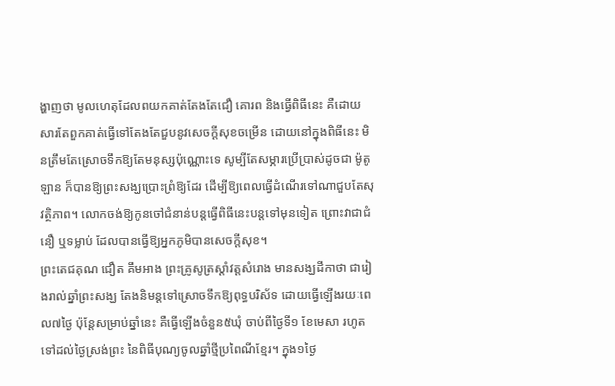ង្ហាញថា មូលហេតុដែលពយកគាត់តែងតែជឿ គោរព និងធ្វើពិធីនេះ គឺដោយសារតែពួកគាត់ធ្វើទៅតែងតែជួបនូវសេចក្តីសុខចម្រើន ដោយនៅក្នុងពិធីនេះ មិនត្រឹមតែស្រោចទឹកឱ្យតែមនុស្សប៉ុណ្ណោះទេ សូម្បីតែសម្ភារប្រើប្រាស់ដូចជា ម៉ូតូ ឡាន ក៏បានឱ្យព្រះសង្ឃប្រោះព្រំឱ្យដែរ ដើម្បីឱ្យពេលធ្វើដំណើរទៅណាជួបតែសុវត្ថិភាព។ លោកចង់ឱ្យកូនចៅជំនាន់បន្តធ្វើពិធីនេះបន្តទៅមុនទៀត ព្រោះវាជាជំនឿ ឬទម្លាប់ ដែលបានធ្វើឱ្យអ្នកភូមិបានសេចក្តីសុខ។
ព្រះតេជគុណ ជឿត គឹមអាង ព្រះគ្រូសូត្រស្តាំវត្តសំរោង មានសង្ឃដីកាថា ជារៀងរាល់ឆ្នាំព្រះសង្ឃ តែងនិមន្តទៅស្រោចទឹកឱ្យពុទ្ធបរិស័ទ ដោយធ្វើឡើងរយៈពេល៧ថ្ងៃ ប៉ុន្តែសម្រាប់ឆ្នាំនេះ គឺធ្វើឡើងចំនួន៥ឃុំ ចាប់ពីថ្ងៃទី១ ខែមេសា រហូតទៅដល់ថ្ងៃស្រង់ព្រះ នៃពិធីបុណ្យចូលឆ្នាំថ្មីប្រពៃណីខ្មែរ។ ក្នុង១ថ្ងៃ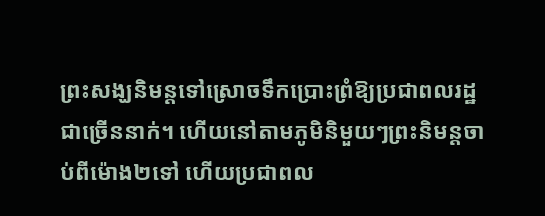ព្រះសង្ឃនិមន្តទៅស្រោចទឹកប្រោះព្រំឱ្យប្រជាពលរដ្ឋជាច្រើននាក់។ ហើយនៅតាមភូមិនិមួយៗព្រះនិមន្តចាប់ពីម៉ោង២ទៅ ហើយប្រជាពល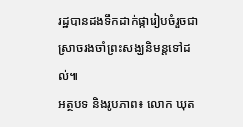រដ្ឋបានដងទឹកដាក់ផ្ការៀបចំរួចជាស្រាចរងចាំព្រះសង្ឃនិមន្តទៅដល់៕
អត្ថបទ និងរូបភាព៖ លោក ឃុត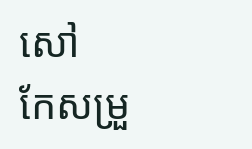សៅ
កែសម្រួ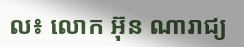ល៖ លោក អ៊ុន ណារាជ្យ